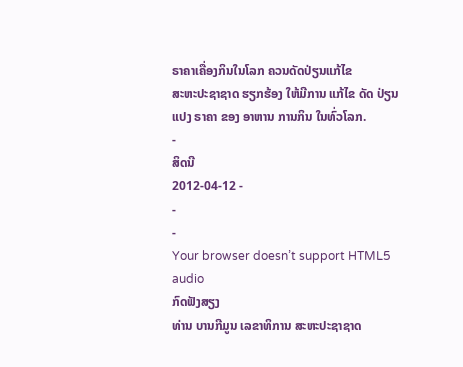ຣາຄາເຄື່ອງກິນໃນໂລກ ຄວນດັດປ່ຽນແກ້ໄຂ
ສະຫະປະຊາຊາດ ຮຽກຮ້ອງ ໃຫ້ມີການ ແກ້ໄຂ ດັດ ປ່ຽນແປງ ຣາຄາ ຂອງ ອາຫານ ການກິນ ໃນທົ່ວໂລກ.
-
ສິດນີ
2012-04-12 -
-
-
Your browser doesn’t support HTML5 audio
ກົດຟັງສຽງ
ທ່ານ ບານກີມູນ ເລຂາທິການ ສະຫະປະຊາຊາດ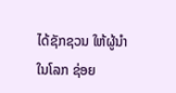ໄດ້ຊັກຊວນ ໃຫ້ຜູ້ນຳ ໃນໂລກ ຊ່ອຍ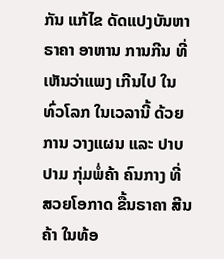ກັນ ແກ້ໄຂ ດັດແປງບັນຫາ ຣາຄາ ອາຫານ ການກີນ ທີ່ເຫັນວ່າແພງ ເກີນໄປ ໃນທົ່ວໂລກ ໃນເວລານີ້ ດ້ວຍການ ວາງແຜນ ແລະ ປາບປາມ ກຸ່ມພໍ່ຄ້າ ຄົນກາງ ທີ່ ສວຍໂອກາດ ຂື້ນຣາຄາ ສີນຄ້າ ໃນທ້ອ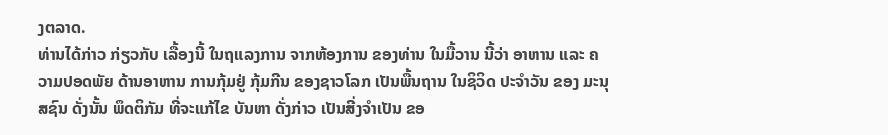ງຕລາດ.
ທ່ານໄດ້ກ່າວ ກ່ຽວກັບ ເລື້ອງນີ້ ໃນຖແລງການ ຈາກຫ້ອງການ ຂອງທ່ານ ໃນມື້ວານ ນີ້ວ່າ ອາຫານ ແລະ ຄວາມປອດພັຍ ດ້ານອາຫານ ການກຸ້ມຢູ່ ກຸ້ມກີນ ຂອງຊາວໂລກ ເປັນພື້ນຖານ ໃນຊິວິດ ປະຈຳວັນ ຂອງ ມະນຸສຊົນ ດັ່ງນັ້ນ ພຶດຕິກັມ ທີ່ຈະແກ້ໄຂ ບັນຫາ ດັ່ງກ່າວ ເປັນສີ່ງຈຳເປັນ ຂອ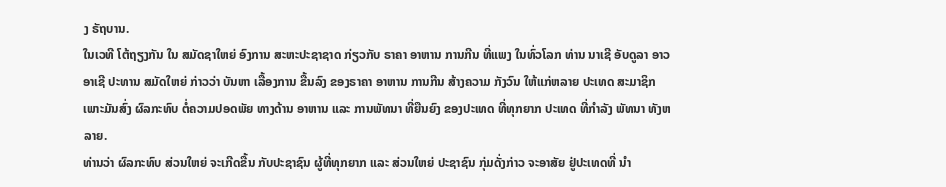ງ ຣັຖບານ.
ໃນເວທີ ໂຕ້ຖຽງກັນ ໃນ ສມັດຊາໃຫຍ່ ອົງການ ສະຫະປະຊາຊາດ ກ່ຽວກັບ ຣາຄາ ອາຫານ ການກີນ ທີ່ແພງ ໃນທົ່ວໂລກ ທ່ານ ນາເຊີ ອັບດູລາ ອາວອາເຊີ ປະທານ ສມັດໃຫຍ່ ກ່າວວ່າ ບັນຫາ ເລື້ອງການ ຂື້ນລົງ ຂອງຣາຄາ ອາຫານ ການກີນ ສ້າງຄວາມ ກັງວົນ ໃຫ້ແກ່ຫລາຍ ປະເທດ ສະມາຊິກ ເພາະມັນສົ່ງ ຜົລກະທົບ ຕໍ່ຄວາມປອດພັຍ ທາງດ້ານ ອາຫານ ແລະ ການພັທນາ ທີ່ຍືນຍົງ ຂອງປະເທດ ທີ່ທຸກຍາກ ປະເທດ ທີ່ກຳລັງ ພັທນາ ທັງຫລາຍ.
ທ່ານວ່າ ຜົລກະທົບ ສ່ວນໃຫຍ່ ຈະເກີດຂື້ນ ກັບປະຊາຊົນ ຜູ້ທີ່ທຸກຍາກ ແລະ ສ່ວນໃຫຍ່ ປະຊາຊົນ ກຸ່ມດັ່ງກ່າວ ຈະອາສັຍ ຢູ່ປະເທດທີ່ ນຳ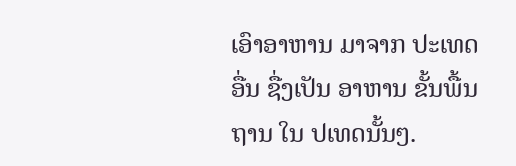ເອົາອາຫານ ມາຈາກ ປະເທດອື່ນ ຊື່ງເປັນ ອາຫານ ຂັ້ນພື້ນຖານ ໃນ ປເທດນັ້ນໆ.